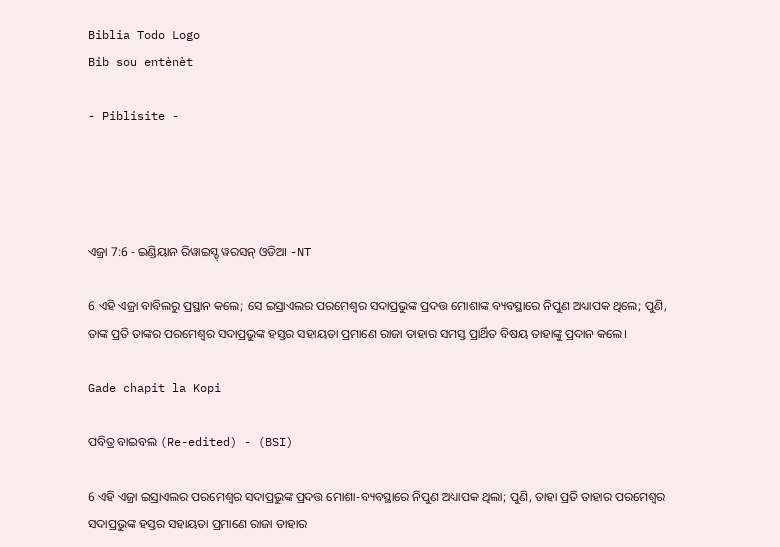Biblia Todo Logo
Bib sou entènèt

- Piblisite -




ଏଜ୍ରା 7:6 - ଇଣ୍ଡିୟାନ ରିୱାଇସ୍ଡ୍ ୱରସନ୍ ଓଡିଆ -NT

6 ଏହି ଏଜ୍ରା ବାବିଲରୁ ପ୍ରସ୍ଥାନ କଲେ; ସେ ଇସ୍ରାଏଲର ପରମେଶ୍ୱର ସଦାପ୍ରଭୁଙ୍କ ପ୍ରଦତ୍ତ ମୋଶାଙ୍କ ବ୍ୟବସ୍ଥାରେ ନିପୁଣ ଅଧ୍ୟାପକ ଥିଲେ; ପୁଣି, ତାଙ୍କ ପ୍ରତି ତାଙ୍କର ପରମେଶ୍ୱର ସଦାପ୍ରଭୁଙ୍କ ହସ୍ତର ସହାୟତା ପ୍ରମାଣେ ରାଜା ତାହାର ସମସ୍ତ ପ୍ରାର୍ଥିତ ବିଷୟ ତାହାଙ୍କୁ ପ୍ରଦାନ କଲେ।

Gade chapit la Kopi

ପବିତ୍ର ବାଇବଲ (Re-edited) - (BSI)

6 ଏହି ଏଜ୍ରା ଇସ୍ରାଏଲର ପରମେଶ୍ଵର ସଦାପ୍ରଭୁଙ୍କ ପ୍ରଦତ୍ତ ମୋଶା-ବ୍ୟବସ୍ଥାରେ ନିପୁଣ ଅଧ୍ୟାପକ ଥିଲା; ପୁଣି, ତାହା ପ୍ରତି ତାହାର ପରମେଶ୍ଵର ସଦାପ୍ରଭୁଙ୍କ ହସ୍ତର ସହାୟତା ପ୍ରମାଣେ ରାଜା ତାହାର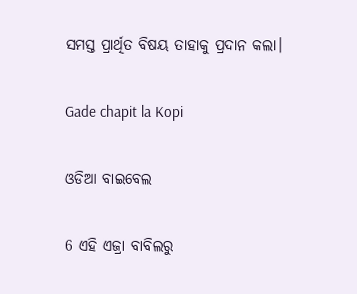ସମସ୍ତ ପ୍ରାର୍ଥିତ ବିଷୟ ତାହାକୁ ପ୍ରଦାନ କଲା।

Gade chapit la Kopi

ଓଡିଆ ବାଇବେଲ

6 ଏହି ଏଜ୍ରା ବାବିଲରୁ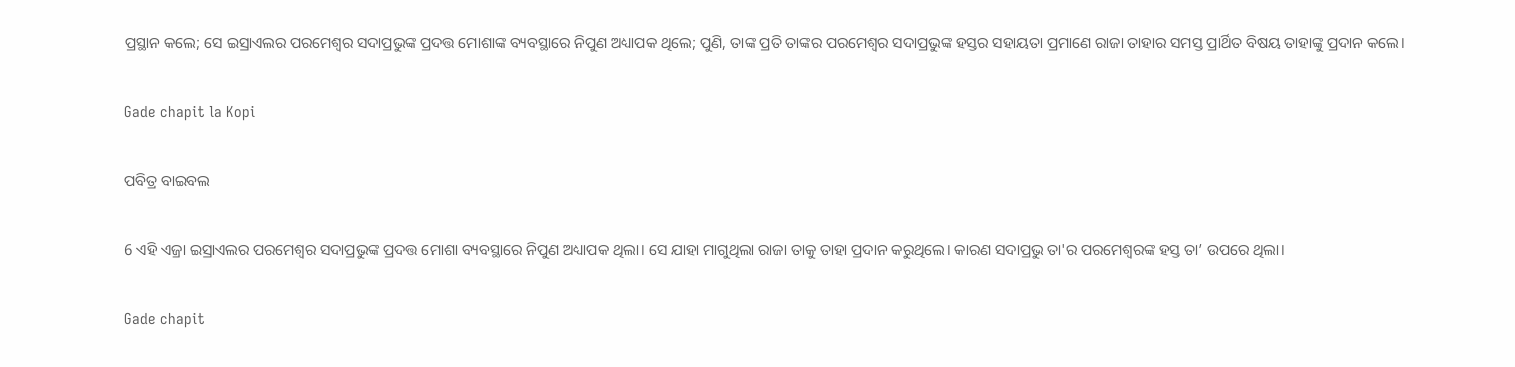ପ୍ରସ୍ଥାନ କଲେ; ସେ ଇସ୍ରାଏଲର ପରମେଶ୍ୱର ସଦାପ୍ରଭୁଙ୍କ ପ୍ରଦତ୍ତ ମୋଶାଙ୍କ ବ୍ୟବସ୍ଥାରେ ନିପୁଣ ଅଧ୍ୟାପକ ଥିଲେ; ପୁଣି, ତାଙ୍କ ପ୍ରତି ତାଙ୍କର ପରମେଶ୍ୱର ସଦାପ୍ରଭୁଙ୍କ ହସ୍ତର ସହାୟତା ପ୍ରମାଣେ ରାଜା ତାହାର ସମସ୍ତ ପ୍ରାର୍ଥିତ ବିଷୟ ତାହାଙ୍କୁ ପ୍ରଦାନ କଲେ।

Gade chapit la Kopi

ପବିତ୍ର ବାଇବଲ

6 ଏହି ଏଜ୍ରା ଇସ୍ରାଏଲର ପରମେଶ୍ୱର ସଦାପ୍ରଭୁଙ୍କ ପ୍ରଦତ୍ତ ମୋଶା ବ୍ୟବସ୍ଥାରେ ନିପୁଣ ଅଧ୍ୟାପକ ଥିଲା। ସେ ଯାହା ମାଗୁଥିଲା ରାଜା ତାକୁ ତାହା ପ୍ରଦାନ କରୁଥିଲେ। କାରଣ ସଦାପ୍ରଭୁ ତା'ର ପରମେଶ୍ୱରଙ୍କ ହସ୍ତ ତା’ ଉପରେ ଥିଲା।

Gade chapit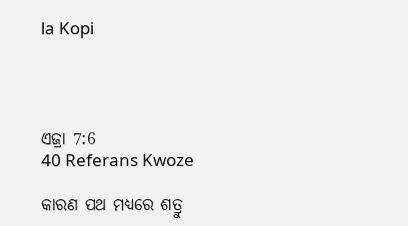la Kopi




ଏଜ୍ରା 7:6
40 Referans Kwoze

କାରଣ ପଥ ମଧ୍ୟରେ ଶତ୍ରୁ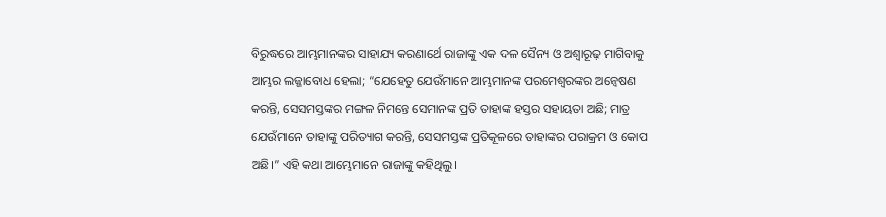ବିରୁଦ୍ଧରେ ଆମ୍ଭମାନଙ୍କର ସାହାଯ୍ୟ କରଣାର୍ଥେ ରାଜାଙ୍କୁ ଏକ ଦଳ ସୈନ୍ୟ ଓ ଅଶ୍ୱାରୂଢ଼ ମାଗିବାକୁ ଆମ୍ଭର ଲଜ୍ଜାବୋଧ ହେଲା; “ଯେହେତୁ ଯେଉଁମାନେ ଆମ୍ଭମାନଙ୍କ ପରମେଶ୍ୱରଙ୍କର ଅନ୍ୱେଷଣ କରନ୍ତି, ସେସମସ୍ତଙ୍କର ମଙ୍ଗଳ ନିମନ୍ତେ ସେମାନଙ୍କ ପ୍ରତି ତାହାଙ୍କ ହସ୍ତର ସହାୟତା ଅଛି; ମାତ୍ର ଯେଉଁମାନେ ତାହାଙ୍କୁ ପରିତ୍ୟାଗ କରନ୍ତି, ସେସମସ୍ତଙ୍କ ପ୍ରତିକୂଳରେ ତାହାଙ୍କର ପରାକ୍ରମ ଓ କୋପ ଅଛି।” ଏହି କଥା ଆମ୍ଭେମାନେ ରାଜାଙ୍କୁ କହିଥିଲୁ।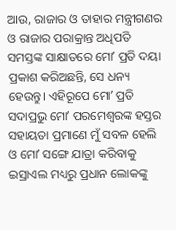ଆଉ, ରାଜାର ଓ ତାହାର ମନ୍ତ୍ରୀଗଣର ଓ ରାଜାର ପରାକ୍ରାନ୍ତ ଅଧିପତି ସମସ୍ତଙ୍କ ସାକ୍ଷାତରେ ମୋʼ ପ୍ରତି ଦୟା ପ୍ରକାଶ କରିଅଛନ୍ତି, ସେ ଧନ୍ୟ ହେଉନ୍ତୁ। ଏହିରୂପେ ମୋʼ ପ୍ରତି ସଦାପ୍ରଭୁ ମୋʼ ପରମେଶ୍ୱରଙ୍କ ହସ୍ତର ସହାୟତା ପ୍ରମାଣେ ମୁଁ ସବଳ ହେଲି ଓ ମୋʼ ସଙ୍ଗେ ଯାତ୍ରା କରିବାକୁ ଇସ୍ରାଏଲ ମଧ୍ୟରୁ ପ୍ରଧାନ ଲୋକଙ୍କୁ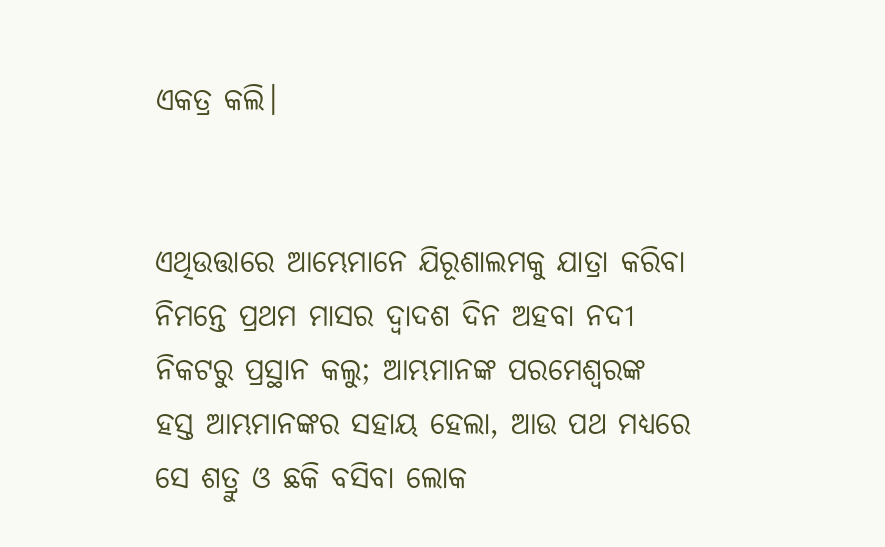ଏକତ୍ର କଲି।


ଏଥିଉତ୍ତାରେ ଆମ୍ଭେମାନେ ଯିରୂଶାଲମକୁ ଯାତ୍ରା କରିବା ନିମନ୍ତେ ପ୍ରଥମ ମାସର ଦ୍ୱାଦଶ ଦିନ ଅହବା ନଦୀ ନିକଟରୁ ପ୍ରସ୍ଥାନ କଲୁ; ଆମ୍ଭମାନଙ୍କ ପରମେଶ୍ୱରଙ୍କ ହସ୍ତ ଆମ୍ଭମାନଙ୍କର ସହାୟ ହେଲା, ଆଉ ପଥ ମଧ୍ୟରେ ସେ ଶତ୍ରୁ ଓ ଛକି ବସିବା ଲୋକ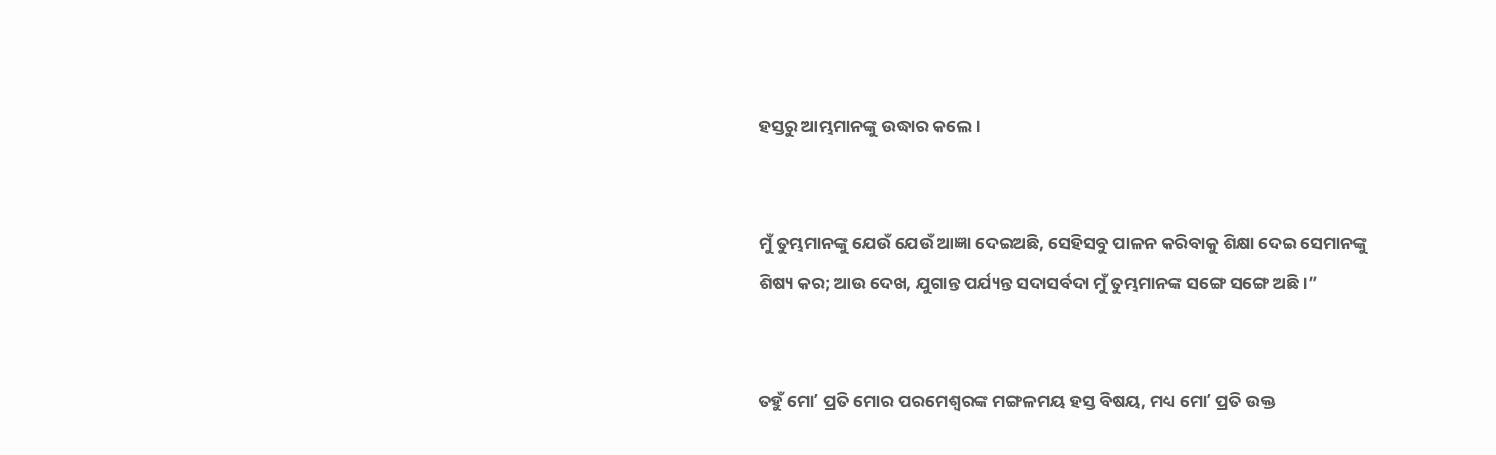ହସ୍ତରୁ ଆମ୍ଭମାନଙ୍କୁ ଉଦ୍ଧାର କଲେ।


ମୁଁ ତୁମ୍ଭମାନଙ୍କୁ ଯେଉଁ ଯେଉଁ ଆଜ୍ଞା ଦେଇଅଛି, ସେହିସବୁ ପାଳନ କରିବାକୁ ଶିକ୍ଷା ଦେଇ ସେମାନଙ୍କୁ ଶିଷ୍ୟ କର; ଆଉ ଦେଖ, ଯୁଗାନ୍ତ ପର୍ଯ୍ୟନ୍ତ ସଦାସର୍ବଦା ମୁଁ ତୁମ୍ଭମାନଙ୍କ ସଙ୍ଗେ ସଙ୍ଗେ ଅଛି।”


ତହୁଁ ମୋʼ ପ୍ରତି ମୋର ପରମେଶ୍ୱରଙ୍କ ମଙ୍ଗଳମୟ ହସ୍ତ ବିଷୟ, ମଧ୍ୟ ମୋʼ ପ୍ରତି ଉକ୍ତ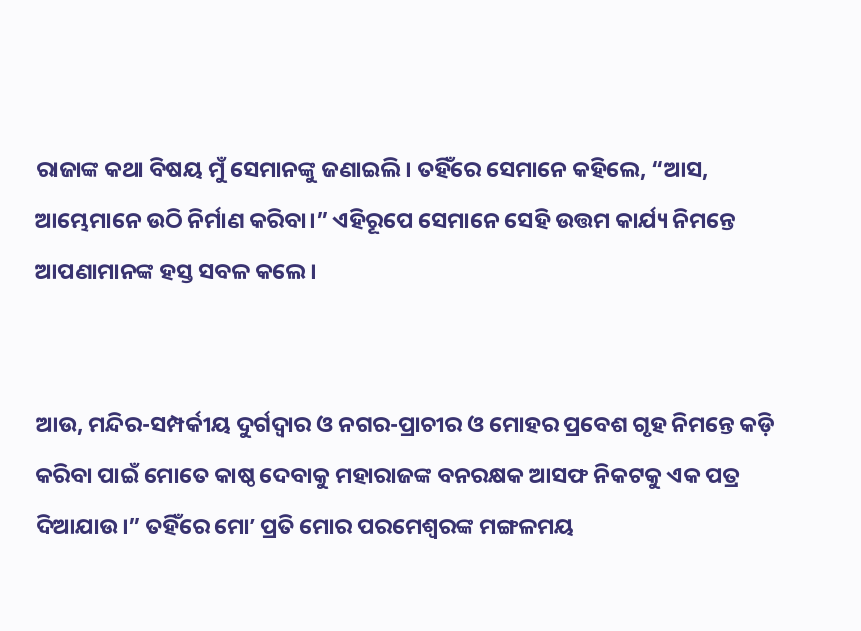ରାଜାଙ୍କ କଥା ବିଷୟ ମୁଁ ସେମାନଙ୍କୁ ଜଣାଇଲି। ତହିଁରେ ସେମାନେ କହିଲେ, “ଆସ, ଆମ୍ଭେମାନେ ଉଠି ନିର୍ମାଣ କରିବା।” ଏହିରୂପେ ସେମାନେ ସେହି ଉତ୍ତମ କାର୍ଯ୍ୟ ନିମନ୍ତେ ଆପଣାମାନଙ୍କ ହସ୍ତ ସବଳ କଲେ।


ଆଉ, ମନ୍ଦିର-ସମ୍ପର୍କୀୟ ଦୁର୍ଗଦ୍ୱାର ଓ ନଗର-ପ୍ରାଚୀର ଓ ମୋହର ପ୍ରବେଶ ଗୃହ ନିମନ୍ତେ କଡ଼ି କରିବା ପାଇଁ ମୋତେ କାଷ୍ଠ ଦେବାକୁ ମହାରାଜଙ୍କ ବନରକ୍ଷକ ଆସଫ ନିକଟକୁ ଏକ ପତ୍ର ଦିଆଯାଉ।” ତହିଁରେ ମୋʼ ପ୍ରତି ମୋର ପରମେଶ୍ୱରଙ୍କ ମଙ୍ଗଳମୟ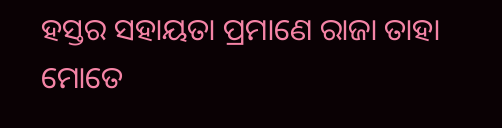ହସ୍ତର ସହାୟତା ପ୍ରମାଣେ ରାଜା ତାହା ମୋତେ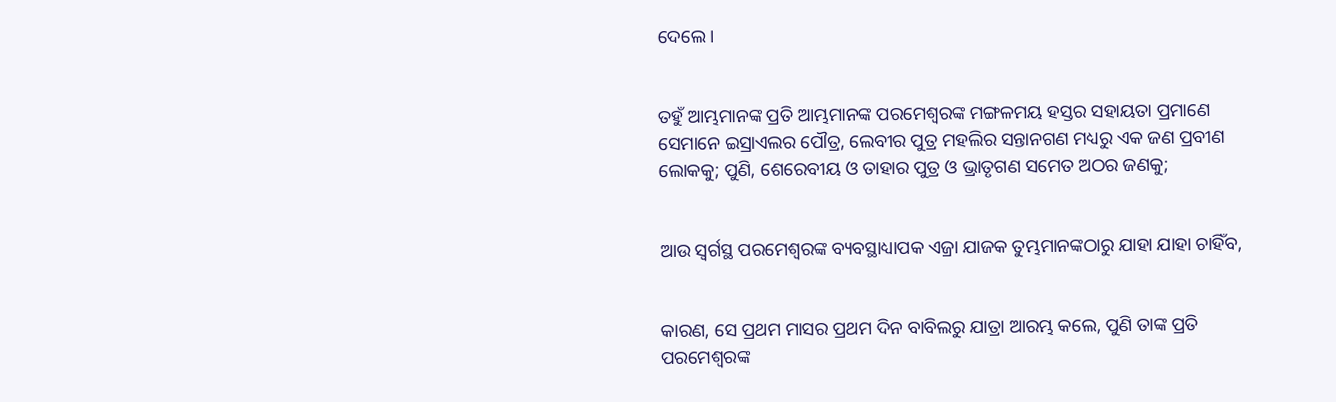ଦେଲେ।


ତହୁଁ ଆମ୍ଭମାନଙ୍କ ପ୍ରତି ଆମ୍ଭମାନଙ୍କ ପରମେଶ୍ୱରଙ୍କ ମଙ୍ଗଳମୟ ହସ୍ତର ସହାୟତା ପ୍ରମାଣେ ସେମାନେ ଇସ୍ରାଏଲର ପୌତ୍ର, ଲେବୀର ପୁତ୍ର ମହଲିର ସନ୍ତାନଗଣ ମଧ୍ୟରୁ ଏକ ଜଣ ପ୍ରବୀଣ ଲୋକକୁ; ପୁଣି, ଶେରେବୀୟ ଓ ତାହାର ପୁତ୍ର ଓ ଭ୍ରାତୃଗଣ ସମେତ ଅଠର ଜଣକୁ;


ଆଉ ସ୍ୱର୍ଗସ୍ଥ ପରମେଶ୍ୱରଙ୍କ ବ୍ୟବସ୍ଥାଧ୍ୟାପକ ଏଜ୍ରା ଯାଜକ ତୁମ୍ଭମାନଙ୍କଠାରୁ ଯାହା ଯାହା ଚାହିଁବ,


କାରଣ, ସେ ପ୍ରଥମ ମାସର ପ୍ରଥମ ଦିନ ବାବିଲରୁ ଯାତ୍ରା ଆରମ୍ଭ କଲେ, ପୁଣି ତାଙ୍କ ପ୍ରତି ପରମେଶ୍ୱରଙ୍କ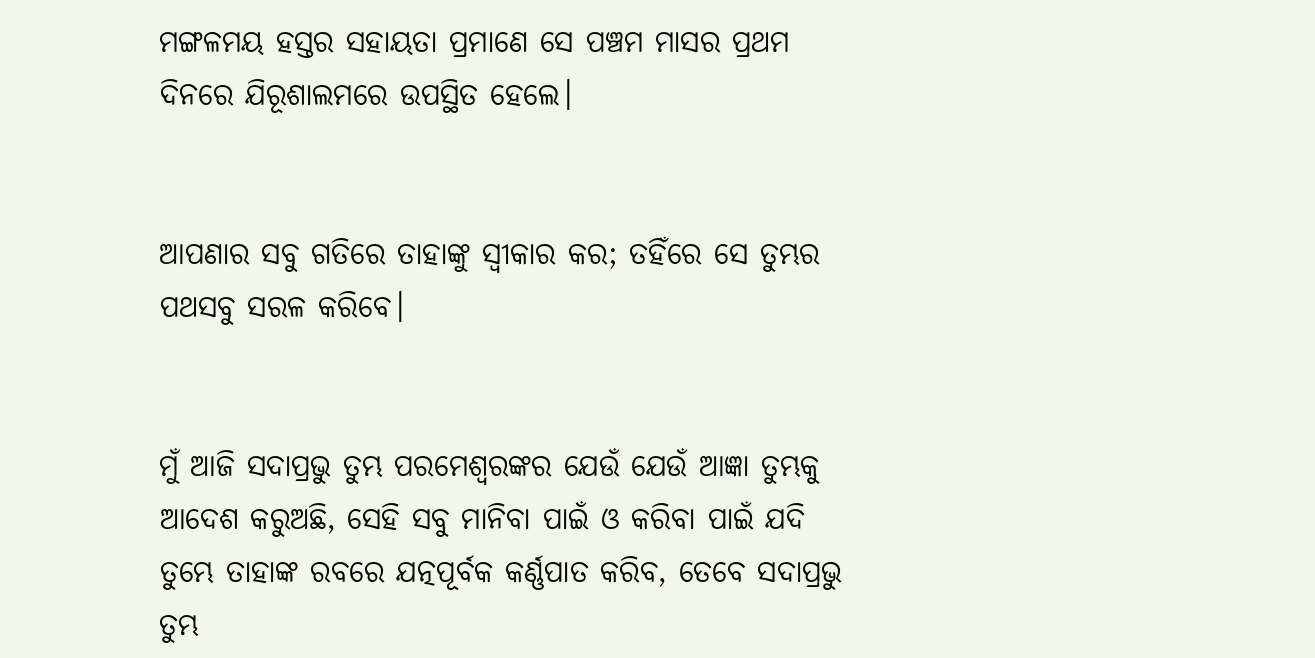ମଙ୍ଗଳମୟ ହସ୍ତର ସହାୟତା ପ୍ରମାଣେ ସେ ପଞ୍ଚମ ମାସର ପ୍ରଥମ ଦିନରେ ଯିରୂଶାଲମରେ ଉପସ୍ଥିତ ହେଲେ।


ଆପଣାର ସବୁ ଗତିରେ ତାହାଙ୍କୁ ସ୍ୱୀକାର କର; ତହିଁରେ ସେ ତୁମ୍ଭର ପଥସବୁ ସରଳ କରିବେ।


ମୁଁ ଆଜି ସଦାପ୍ରଭୁ ତୁମ୍ଭ ପରମେଶ୍ୱରଙ୍କର ଯେଉଁ ଯେଉଁ ଆଜ୍ଞା ତୁମ୍ଭକୁ ଆଦେଶ କରୁଅଛି, ସେହି ସବୁ ମାନିବା ପାଇଁ ଓ କରିବା ପାଇଁ ଯଦି ତୁମ୍ଭେ ତାହାଙ୍କ ରବରେ ଯତ୍ନପୂର୍ବକ କର୍ଣ୍ଣପାତ କରିବ, ତେବେ ସଦାପ୍ରଭୁ ତୁମ୍ଭ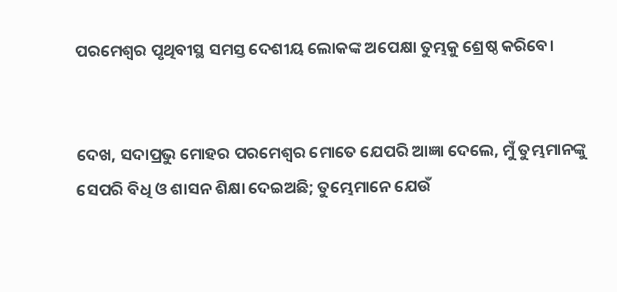ପରମେଶ୍ୱର ପୃଥିବୀସ୍ଥ ସମସ୍ତ ଦେଶୀୟ ଲୋକଙ୍କ ଅପେକ୍ଷା ତୁମ୍ଭକୁ ଶ୍ରେଷ୍ଠ କରିବେ।


ଦେଖ, ସଦାପ୍ରଭୁ ମୋହର ପରମେଶ୍ୱର ମୋତେ ଯେପରି ଆଜ୍ଞା ଦେଲେ, ମୁଁ ତୁମ୍ଭମାନଙ୍କୁ ସେପରି ବିଧି ଓ ଶାସନ ଶିକ୍ଷା ଦେଇଅଛି; ତୁମ୍ଭେମାନେ ଯେଉଁ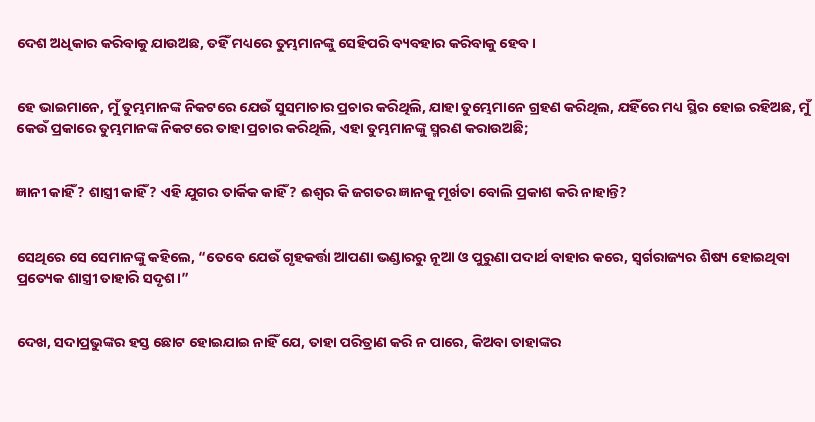ଦେଶ ଅଧିକାର କରିବାକୁ ଯାଉଅଛ, ତହିଁ ମଧ୍ୟରେ ତୁମ୍ଭମାନଙ୍କୁ ସେହିପରି ବ୍ୟବହାର କରିବାକୁ ହେବ।


ହେ ଭାଇମାନେ, ମୁଁ ତୁମ୍ଭମାନଙ୍କ ନିକଟରେ ଯେଉଁ ସୁସମାଚାର ପ୍ରଚାର କରିଥିଲି, ଯାହା ତୁମ୍ଭେମାନେ ଗ୍ରହଣ କରିଥିଲ, ଯହିଁରେ ମଧ୍ୟ ସ୍ଥିର ହୋଇ ରହିଅଛ, ମୁଁ କେଉଁ ପ୍ରକାରେ ତୁମ୍ଭମାନଙ୍କ ନିକଟରେ ତାହା ପ୍ରଚାର କରିଥିଲି, ଏହା ତୁମ୍ଭମାନଙ୍କୁ ସ୍ମରଣ କରାଉଅଛି;


ଜ୍ଞାନୀ କାହିଁ? ଶାସ୍ତ୍ରୀ କାହିଁ? ଏହି ଯୁଗର ତାର୍କିକ କାହିଁ? ଈଶ୍ବର କି ଜଗତର ଜ୍ଞାନକୁ ମୂର୍ଖତା ବୋଲି ପ୍ରକାଶ କରି ନାହାନ୍ତି?


ସେଥିରେ ସେ ସେମାନଙ୍କୁ କହିଲେ, “ତେବେ ଯେଉଁ ଗୃହକର୍ତ୍ତା ଆପଣା ଭଣ୍ଡାରରୁ ନୂଆ ଓ ପୁରୁଣା ପଦାର୍ଥ ବାହାର କରେ, ସ୍ୱର୍ଗରାଜ୍ୟର ଶିଷ୍ୟ ହୋଇଥିବା ପ୍ରତ୍ୟେକ ଶାସ୍ତ୍ରୀ ତାହାରି ସଦୃଶ।”


ଦେଖ, ସଦାପ୍ରଭୁଙ୍କର ହସ୍ତ ଛୋଟ ହୋଇଯାଇ ନାହିଁ ଯେ, ତାହା ପରିତ୍ରାଣ କରି ନ ପାରେ, କିଅବା ତାହାଙ୍କର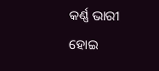କର୍ଣ୍ଣ ଭାରୀ ହୋଇ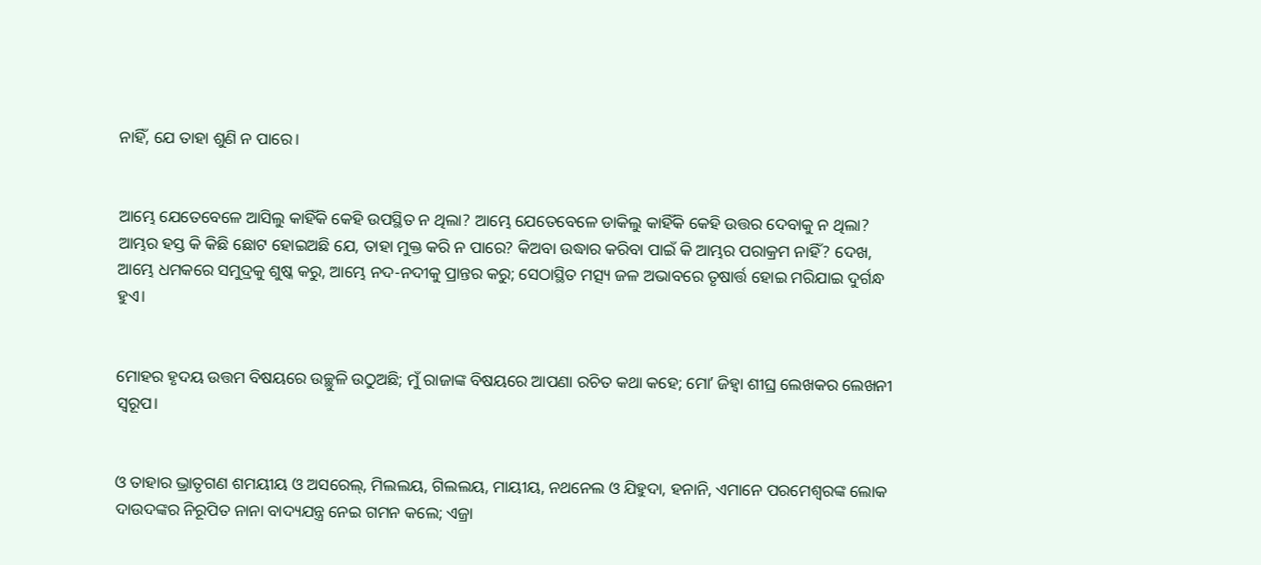ନାହିଁ, ଯେ ତାହା ଶୁଣି ନ ପାରେ।


ଆମ୍ଭେ ଯେତେବେଳେ ଆସିଲୁ କାହିଁକି କେହି ଉପସ୍ଥିତ ନ ଥିଲା? ଆମ୍ଭେ ଯେତେବେଳେ ଡାକିଲୁ କାହିଁକି କେହି ଉତ୍ତର ଦେବାକୁ ନ ଥିଲା? ଆମ୍ଭର ହସ୍ତ କି କିଛି ଛୋଟ ହୋଇଅଛି ଯେ, ତାହା ମୁକ୍ତ କରି ନ ପାରେ? କିଅବା ଉଦ୍ଧାର କରିବା ପାଇଁ କି ଆମ୍ଭର ପରାକ୍ରମ ନାହିଁ? ଦେଖ, ଆମ୍ଭେ ଧମକରେ ସମୁଦ୍ରକୁ ଶୁଷ୍କ କରୁ, ଆମ୍ଭେ ନଦ-ନଦୀକୁ ପ୍ରାନ୍ତର କରୁ; ସେଠାସ୍ଥିତ ମତ୍ସ୍ୟ ଜଳ ଅଭାବରେ ତୃଷାର୍ତ୍ତ ହୋଇ ମରିଯାଇ ଦୁର୍ଗନ୍ଧ ହୁଏ।


ମୋହର ହୃଦୟ ଉତ୍ତମ ବିଷୟରେ ଉଚ୍ଛୁଳି ଉଠୁଅଛି; ମୁଁ ରାଜାଙ୍କ ବିଷୟରେ ଆପଣା ରଚିତ କଥା କହେ; ମୋʼ ଜିହ୍ୱା ଶୀଘ୍ର ଲେଖକର ଲେଖନୀ ସ୍ୱରୂପ।


ଓ ତାହାର ଭ୍ରାତୃଗଣ ଶମୟୀୟ ଓ ଅସରେଲ୍‍, ମିଲଲୟ, ଗିଲଲୟ, ମାୟୀୟ, ନଥନେଲ ଓ ଯିହୁଦା, ହନାନି, ଏମାନେ ପରମେଶ୍ୱରଙ୍କ ଲୋକ ଦାଉଦଙ୍କର ନିରୂପିତ ନାନା ବାଦ୍ୟଯନ୍ତ୍ର ନେଇ ଗମନ କଲେ; ଏଜ୍ରା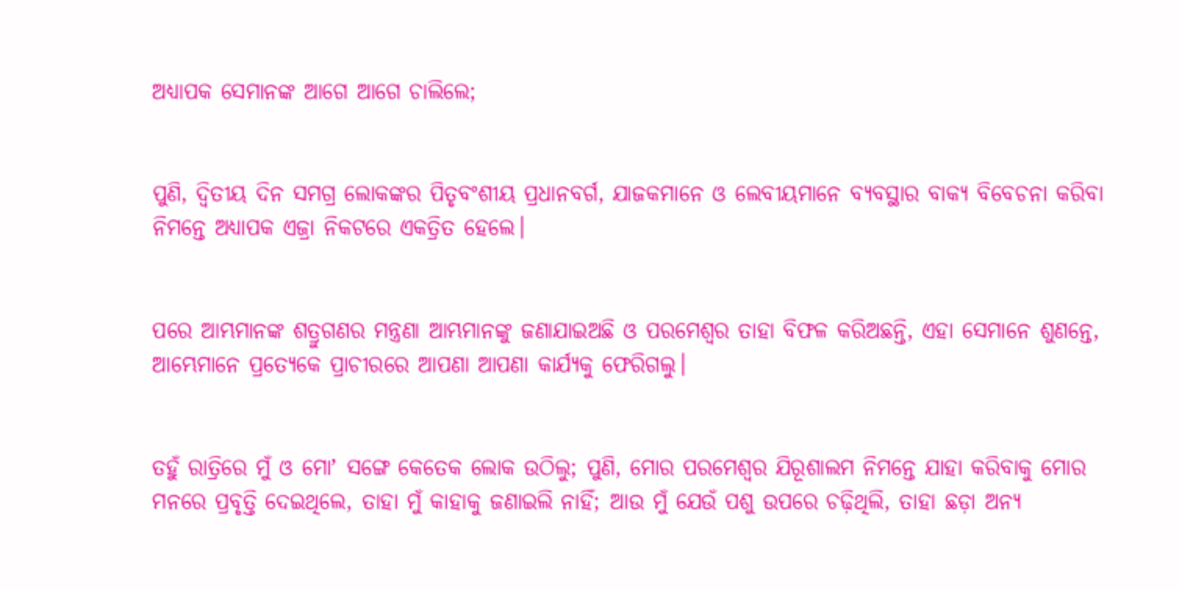ଅଧ୍ୟାପକ ସେମାନଙ୍କ ଆଗେ ଆଗେ ଚାଲିଲେ;


ପୁଣି, ଦ୍ୱିତୀୟ ଦିନ ସମଗ୍ର ଲୋକଙ୍କର ପିତୃବଂଶୀୟ ପ୍ରଧାନବର୍ଗ, ଯାଜକମାନେ ଓ ଲେବୀୟମାନେ ବ୍ୟବସ୍ଥାର ବାକ୍ୟ ବିବେଚନା କରିବା ନିମନ୍ତେ ଅଧ୍ୟାପକ ଏଜ୍ରା ନିକଟରେ ଏକତ୍ରିତ ହେଲେ।


ପରେ ଆମ୍ଭମାନଙ୍କ ଶତ୍ରୁଗଣର ମନ୍ତ୍ରଣା ଆମ୍ଭମାନଙ୍କୁ ଜଣାଯାଇଅଛି ଓ ପରମେଶ୍ୱର ତାହା ବିଫଳ କରିଅଛନ୍ତି, ଏହା ସେମାନେ ଶୁଣନ୍ତେ, ଆମ୍ଭେମାନେ ପ୍ରତ୍ୟେକେ ପ୍ରାଚୀରରେ ଆପଣା ଆପଣା କାର୍ଯ୍ୟକୁ ଫେରିଗଲୁ।


ତହୁଁ ରାତ୍ରିରେ ମୁଁ ଓ ମୋʼ ସଙ୍ଗେ କେତେକ ଲୋକ ଉଠିଲୁ; ପୁଣି, ମୋର ପରମେଶ୍ୱର ଯିରୂଶାଲମ ନିମନ୍ତେ ଯାହା କରିବାକୁ ମୋର ମନରେ ପ୍ରବୃତ୍ତି ଦେଇଥିଲେ, ତାହା ମୁଁ କାହାକୁ ଜଣାଇଲି ନାହିଁ; ଆଉ ମୁଁ ଯେଉଁ ପଶୁ ଉପରେ ଚଢ଼ିଥିଲି, ତାହା ଛଡ଼ା ଅନ୍ୟ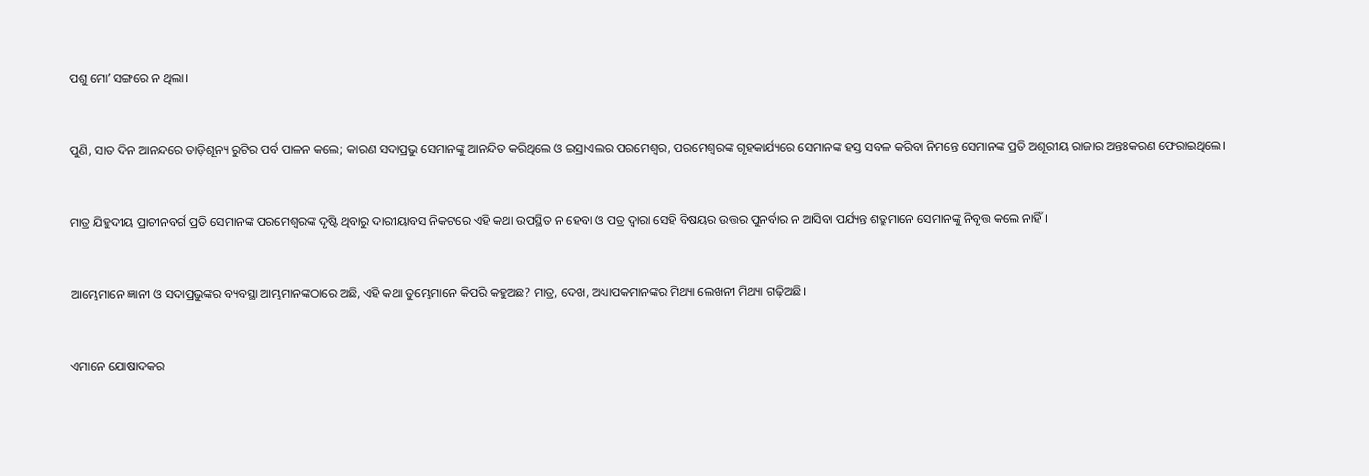ପଶୁ ମୋʼ ସଙ୍ଗରେ ନ ଥିଲା।


ପୁଣି, ସାତ ଦିନ ଆନନ୍ଦରେ ତାଡ଼ିଶୂନ୍ୟ ରୁଟିର ପର୍ବ ପାଳନ କଲେ; କାରଣ ସଦାପ୍ରଭୁ ସେମାନଙ୍କୁ ଆନନ୍ଦିତ କରିଥିଲେ ଓ ଇସ୍ରାଏଲର ପରମେଶ୍ୱର, ପରମେଶ୍ୱରଙ୍କ ଗୃହକାର୍ଯ୍ୟରେ ସେମାନଙ୍କ ହସ୍ତ ସବଳ କରିବା ନିମନ୍ତେ ସେମାନଙ୍କ ପ୍ରତି ଅଶୂରୀୟ ରାଜାର ଅନ୍ତଃକରଣ ଫେରାଇଥିଲେ।


ମାତ୍ର ଯିହୁଦୀୟ ପ୍ରାଚୀନବର୍ଗ ପ୍ରତି ସେମାନଙ୍କ ପରମେଶ୍ୱରଙ୍କ ଦୃଷ୍ଟି ଥିବାରୁ ଦାରୀୟାବସ ନିକଟରେ ଏହି କଥା ଉପସ୍ଥିତ ନ ହେବା ଓ ପତ୍ର ଦ୍ୱାରା ସେହି ବିଷୟର ଉତ୍ତର ପୁନର୍ବାର ନ ଆସିବା ପର୍ଯ୍ୟନ୍ତ ଶତ୍ରୁମାନେ ସେମାନଙ୍କୁ ନିବୃତ୍ତ କଲେ ନାହିଁ।


ଆମ୍ଭେମାନେ ଜ୍ଞାନୀ ଓ ସଦାପ୍ରଭୁଙ୍କର ବ୍ୟବସ୍ଥା ଆମ୍ଭମାନଙ୍କଠାରେ ଅଛି, ଏହି କଥା ତୁମ୍ଭେମାନେ କିପରି କହୁଅଛ? ମାତ୍ର, ଦେଖ, ଅଧ୍ୟାପକମାନଙ୍କର ମିଥ୍ୟା ଲେଖନୀ ମିଥ୍ୟା ଗଢ଼ିଅଛି।


ଏମାନେ ଯୋଷାଦକର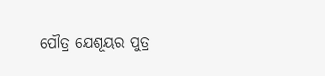ପୌତ୍ର ଯେଶୂୟର ପୁତ୍ର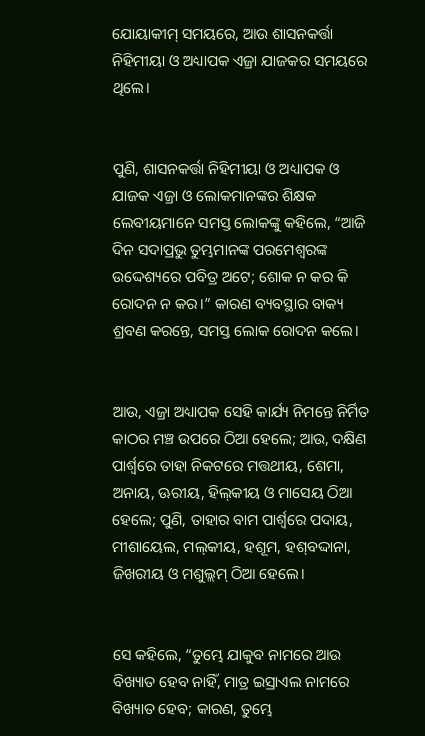ଯୋୟାକୀମ୍‍ ସମୟରେ, ଆଉ ଶାସନକର୍ତ୍ତା ନିହିମୀୟା ଓ ଅଧ୍ୟାପକ ଏଜ୍ରା ଯାଜକର ସମୟରେ ଥିଲେ।


ପୁଣି, ଶାସନକର୍ତ୍ତା ନିହିମୀୟା ଓ ଅଧ୍ୟାପକ ଓ ଯାଜକ ଏଜ୍ରା ଓ ଲୋକମାନଙ୍କର ଶିକ୍ଷକ ଲେବୀୟମାନେ ସମସ୍ତ ଲୋକଙ୍କୁ କହିଲେ, “ଆଜି ଦିନ ସଦାପ୍ରଭୁ ତୁମ୍ଭମାନଙ୍କ ପରମେଶ୍ୱରଙ୍କ ଉଦ୍ଦେଶ୍ୟରେ ପବିତ୍ର ଅଟେ; ଶୋକ ନ କର କି ରୋଦନ ନ କର।” କାରଣ ବ୍ୟବସ୍ଥାର ବାକ୍ୟ ଶ୍ରବଣ କରନ୍ତେ, ସମସ୍ତ ଲୋକ ରୋଦନ କଲେ।


ଆଉ, ଏଜ୍ରା ଅଧ୍ୟାପକ ସେହି କାର୍ଯ୍ୟ ନିମନ୍ତେ ନିର୍ମିତ କାଠର ମଞ୍ଚ ଉପରେ ଠିଆ ହେଲେ; ଆଉ, ଦକ୍ଷିଣ ପାର୍ଶ୍ୱରେ ତାହା ନିକଟରେ ମତ୍ତଥୀୟ, ଶେମା, ଅନାୟ, ଊରୀୟ, ହିଲ୍‍କୀୟ ଓ ମାସେୟ ଠିଆ ହେଲେ; ପୁଣି, ତାହାର ବାମ ପାର୍ଶ୍ଵରେ ପଦାୟ, ମୀଶାୟେଲ, ମଲ୍‍କୀୟ, ହଶୂମ, ହଶ୍‍ବଦ୍ଦାନା, ଜିଖରୀୟ ଓ ମଶୁଲ୍ଲମ୍‍ ଠିଆ ହେଲେ।


ସେ କହିଲେ, “ତୁମ୍ଭେ ଯାକୁବ ନାମରେ ଆଉ ବିଖ୍ୟାତ ହେବ ନାହିଁ, ମାତ୍ର ଇସ୍ରାଏଲ ନାମରେ ବିଖ୍ୟାତ ହେବ; କାରଣ, ତୁମ୍ଭେ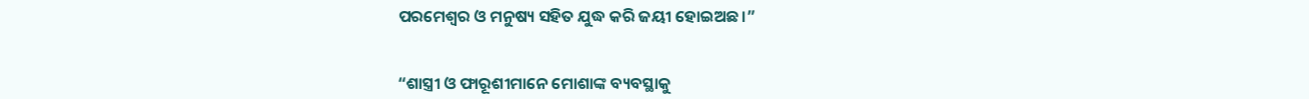ପରମେଶ୍ୱର ଓ ମନୁଷ୍ୟ ସହିତ ଯୁଦ୍ଧ କରି ଜୟୀ ହୋଇଅଛ।”


“ଶାସ୍ତ୍ରୀ ଓ ଫାରୂଶୀମାନେ ମୋଶାଙ୍କ ବ୍ୟବସ୍ଥାକୁ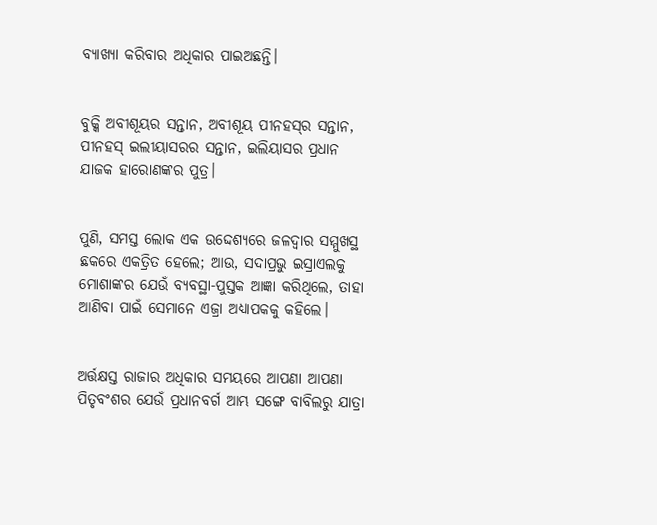ବ୍ୟାଖ୍ୟା କରିବାର ଅଧିକାର ପାଇଅଛନ୍ତି।


ବୁକ୍କି ଅବୀଶୂୟର ସନ୍ତାନ, ଅବୀଶୂୟ ପୀନହସ୍‍ର ସନ୍ତାନ, ପୀନହସ୍‍ ଇଲୀୟାସରର ସନ୍ତାନ, ଇଲିୟାସର ପ୍ରଧାନ ଯାଜକ ହାରୋଣଙ୍କର ପୁତ୍ର।


ପୁଣି, ସମସ୍ତ ଲୋକ ଏକ ଉଦ୍ଦେଶ୍ୟରେ ଜଳଦ୍ୱାର ସମ୍ମୁଖସ୍ଥ ଛକରେ ଏକତ୍ରିତ ହେଲେ; ଆଉ, ସଦାପ୍ରଭୁ ଇସ୍ରାଏଲକୁ ମୋଶାଙ୍କର ଯେଉଁ ବ୍ୟବସ୍ଥା-ପୁସ୍ତକ ଆଜ୍ଞା କରିଥିଲେ, ତାହା ଆଣିବା ପାଇଁ ସେମାନେ ଏଜ୍ରା ଅଧ୍ୟାପକକୁ କହିଲେ।


ଅର୍ତ୍ତକ୍ଷସ୍ତ ରାଜାର ଅଧିକାର ସମୟରେ ଆପଣା ଆପଣା ପିତୃବଂଶର ଯେଉଁ ପ୍ରଧାନବର୍ଗ ଆମ୍ଭ ସଙ୍ଗେ ବାବିଲରୁ ଯାତ୍ରା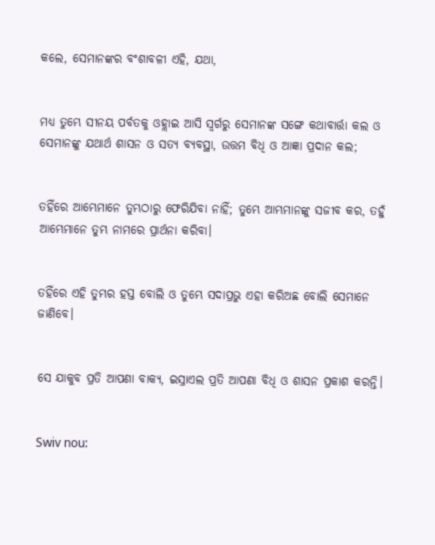କଲେ, ସେମାନଙ୍କର ବଂଶାବଳୀ ଏହି, ଯଥା,


ମଧ୍ୟ ତୁମ୍ଭେ ସୀନୟ ପର୍ବତକୁ ଓହ୍ଲାଇ ଆସି ସ୍ୱର୍ଗରୁ ସେମାନଙ୍କ ସଙ୍ଗେ କଥାବାର୍ତ୍ତା କଲ ଓ ସେମାନଙ୍କୁ ଯଥାର୍ଥ ଶାସନ ଓ ସତ୍ୟ ବ୍ୟବସ୍ଥା, ଉତ୍ତମ ବିଧି ଓ ଆଜ୍ଞା ପ୍ରଦାନ କଲ;


ତହିଁରେ ଆମ୍ଭେମାନେ ତୁମ୍ଭଠାରୁ ଫେରିଯିବା ନାହିଁ; ତୁମ୍ଭେ ଆମ୍ଭମାନଙ୍କୁ ସଜୀବ କର, ତହୁଁ ଆମ୍ଭେମାନେ ତୁମ୍ଭ ନାମରେ ପ୍ରାର୍ଥନା କରିବା।


ତହିଁରେ ଏହି ତୁମ୍ଭର ହସ୍ତ ବୋଲି ଓ ତୁମ୍ଭେ ସଦାପ୍ରଭୁ ଏହା କରିଅଛ ବୋଲି ସେମାନେ ଜାଣିବେ।


ସେ ଯାକୁବ ପ୍ରତି ଆପଣା ବାକ୍ୟ, ଇସ୍ରାଏଲ ପ୍ରତି ଆପଣା ବିଧି ଓ ଶାସନ ପ୍ରକାଶ କରନ୍ତି।


Swiv nou: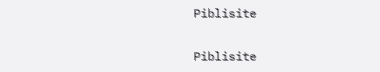Piblisite


Piblisite